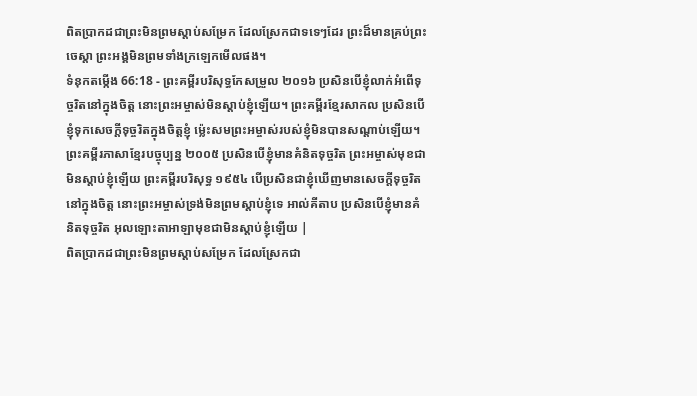ពិតប្រាកដជាព្រះមិនព្រមស្តាប់សម្រែក ដែលស្រែកជាទទេៗដែរ ព្រះដ៏មានគ្រប់ព្រះចេស្តា ព្រះអង្គមិនព្រមទាំងក្រឡេកមើលផង។
ទំនុកតម្កើង 66:18 - ព្រះគម្ពីរបរិសុទ្ធកែសម្រួល ២០១៦ ប្រសិនបើខ្ញុំលាក់អំពើទុច្ចរិតនៅក្នុងចិត្ត នោះព្រះអម្ចាស់មិនស្តាប់ខ្ញុំឡើយ។ ព្រះគម្ពីរខ្មែរសាកល ប្រសិនបើខ្ញុំទុកសេចក្ដីទុច្ចរិតក្នុងចិត្តខ្ញុំ ម្ល៉េះសមព្រះអម្ចាស់របស់ខ្ញុំមិនបានសណ្ដាប់ឡើយ។ ព្រះគម្ពីរភាសាខ្មែរបច្ចុប្បន្ន ២០០៥ ប្រសិនបើខ្ញុំមានគំនិតទុច្ចរិត ព្រះអម្ចាស់មុខជាមិនស្ដាប់ខ្ញុំឡើយ ព្រះគម្ពីរបរិសុទ្ធ ១៩៥៤ បើប្រសិនជាខ្ញុំឃើញមានសេចក្ដីទុច្ចរិតនៅក្នុងចិត្ត នោះព្រះអម្ចាស់ទ្រង់មិនព្រមស្តាប់ខ្ញុំទេ អាល់គីតាប ប្រសិនបើខ្ញុំមានគំនិតទុច្ចរិត អុលឡោះតាអាឡាមុខជាមិនស្ដាប់ខ្ញុំឡើយ |
ពិតប្រាកដជាព្រះមិនព្រមស្តាប់សម្រែក ដែលស្រែកជា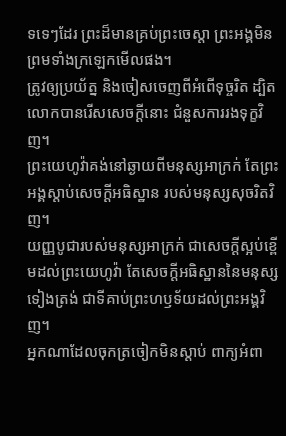ទទេៗដែរ ព្រះដ៏មានគ្រប់ព្រះចេស្តា ព្រះអង្គមិនព្រមទាំងក្រឡេកមើលផង។
ត្រូវឲ្យប្រយ័ត្ន និងចៀសចេញពីអំពើទុច្ចរិត ដ្បិតលោកបានរើសសេចក្ដីនោះ ជំនួសការរងទុក្ខវិញ។
ព្រះយេហូវ៉ាគង់នៅឆ្ងាយពីមនុស្សអាក្រក់ តែព្រះអង្គស្តាប់សេចក្ដីអធិស្ឋាន របស់មនុស្សសុចរិតវិញ។
យញ្ញបូជារបស់មនុស្សអាក្រក់ ជាសេចក្ដីស្អប់ខ្ពើមដល់ព្រះយេហូវ៉ា តែសេចក្ដីអធិស្ឋាននៃមនុស្សទៀងត្រង់ ជាទីគាប់ព្រះហឫទ័យដល់ព្រះអង្គវិញ។
អ្នកណាដែលចុកត្រចៀកមិនស្តាប់ ពាក្យអំពា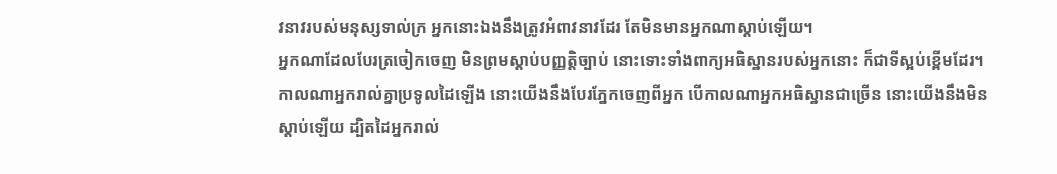វនាវរបស់មនុស្សទាល់ក្រ អ្នកនោះឯងនឹងត្រូវអំពាវនាវដែរ តែមិនមានអ្នកណាស្តាប់ឡើយ។
អ្នកណាដែលបែរត្រចៀកចេញ មិនព្រមស្តាប់បញ្ញត្តិច្បាប់ នោះទោះទាំងពាក្យអធិស្ឋានរបស់អ្នកនោះ ក៏ជាទីស្អប់ខ្ពើមដែរ។
កាលណាអ្នករាល់គ្នាប្រទូលដៃឡើង នោះយើងនឹងបែរភ្នែកចេញពីអ្នក បើកាលណាអ្នកអធិស្ឋានជាច្រើន នោះយើងនឹងមិនស្តាប់ឡើយ ដ្បិតដៃអ្នករាល់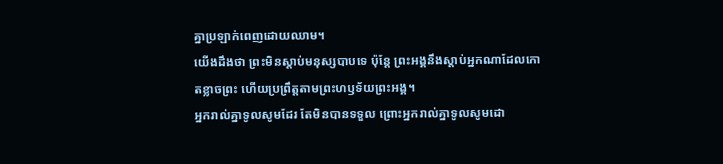គ្នាប្រឡាក់ពេញដោយឈាម។
យើងដឹងថា ព្រះមិនស្តាប់មនុស្សបាបទេ ប៉ុន្តែ ព្រះអង្គនឹងស្តាប់អ្នកណាដែលកោតខ្លាចព្រះ ហើយប្រព្រឹត្តតាមព្រះហឫទ័យព្រះអង្គ។
អ្នករាល់គ្នាទូលសូមដែរ តែមិនបានទទួល ព្រោះអ្នករាល់គ្នាទូលសូមដោ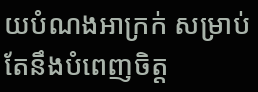យបំណងអាក្រក់ សម្រាប់តែនឹងបំពេញចិត្ត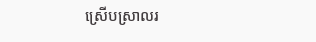ស្រើបស្រាលរ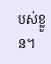បស់ខ្លួន។